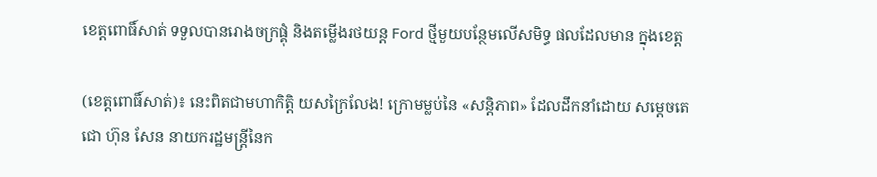ខេត្តពោធិ៍សាត់ ទទួលបានរោងចក្រផ្គុំ និងតម្លើងរថយន្ត Ford ថ្មីមួយបន្ថែមលើសមិទ្ធ ផលដែលមាន ក្នុងខេត្ត

(ខេត្តពោធិ៍សាត់)៖ នេះពិតជាមហាកិត្តិ យសក្រៃលែង! ក្រោមម្លប់នៃ «សន្តិភាព» ដែលដឹកនាំដោយ សម្តេចតេជោ ហ៊ុន សែន នាយករដ្ឋមន្ត្រីនៃក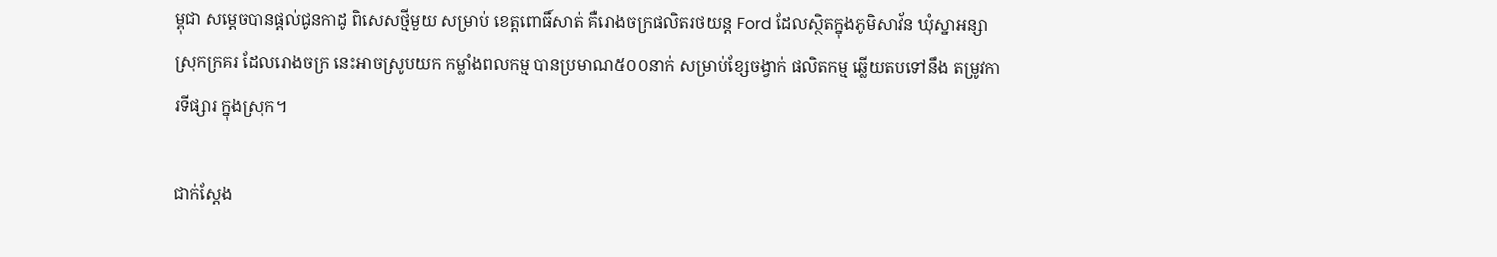ម្ពុជា សម្តេចបានផ្តល់ជូនកាដូ ពិសេសថ្មីមួយ សម្រាប់ ខេត្តពោធិ៍សាត់ គឺរោងចក្រផលិតរថយន្ត Ford ដែលស្ថិតក្នុងភូមិសាវ័ន ឃុំស្នាអន្សា ស្រុកក្រគរ ដែលរោងចក្រ នេះអាចស្រូបយក កម្លាំងពលកម្ម បានប្រមាណ៥០០នាក់ សម្រាប់ខ្សែចង្វាក់ ផលិតកម្ម ឆ្លើយតបទៅនឹង តម្រូវការទីផ្សារ ក្នុងស្រុក។

ជាក់ស្តែង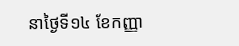នាថ្ងៃទី១៤ ខែកញ្ញា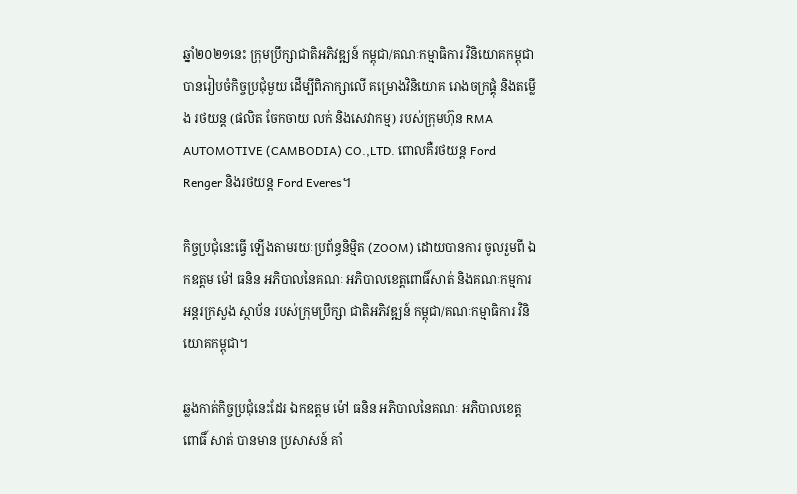ឆ្នាំ២០២១នេះ ក្រុមប្រឹក្សាជាតិអភិវឌ្ឍន៍ កម្ពុជា/គណៈកម្មាធិការ វិនិយោគកម្ពុជា បានរៀបចំកិច្ចប្រជុំមួយ ដើម្បីពិភាក្សាលើ គម្រោងវិនិយោគ រោងចក្រផ្គុំ និងតម្លើង រថយន្ត (ផលិត ចែកចាយ លក់ និងសេវាកម្ម) របស់ក្រុមហ៊ុន RMA AUTOMOTIVE (CAMBODIA) CO.,LTD. ពោលគឺរថយន្ត Ford Renger និងរថយន្ត Ford Everes។

កិច្ចប្រជុំនេះធ្វើ ឡើងតាមរយៈប្រព័ន្ធនិម្មិត (ZOOM) ដោយបានការ ចូលរួមពី ឯកឧត្តម ម៉ៅ ធនិន អភិបាលនៃគណៈ អភិបាលខេត្តពោធិ៍សាត់ និងគណៈកម្មការអន្តរក្រសួង ស្ថាប័ន របស់ក្រុមប្រឹក្សា ជាតិអភិវឌ្ឍន៍ កម្ពុជា/គណៈកម្មាធិការ វិនិយោគកម្ពុជា។

ឆ្លងកាត់កិច្ចប្រជុំនេះដែរ ឯកឧត្តម ម៉ៅ ធនិន អភិបាលនៃគណៈ អភិបាលខេត្តពោធិ៍ សាត់ បានមាន ប្រសាសន៍ គាំ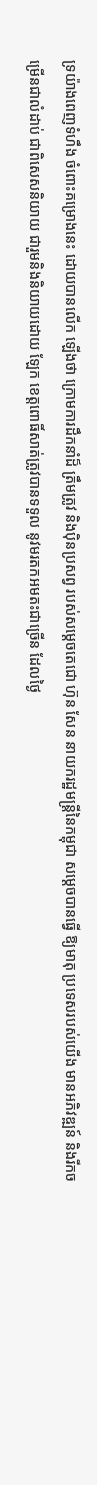ទ្រយ៉ាងពេញទំហឹង ចំពោះគម្រោងនេះ ដោយបានលើក ឡើងថា ក្រោមការដឹកនាំដ៏ ត្រឹមត្រូវ និងប៉ិនប្រសព្វ របស់សម្តេចតេជោ ហ៊ុន សែន នាយករដ្ឋមន្ត្រីនៃកម្ពុជា សម្តេចបានធ្វើ ឱ្យមាតុ ប្រទេសរបស់យើង មានអភិវឌ្ឍន៍ និងរីកចម្រើនជាលំដាប់ ជាពិសេសនិយាយ ជារួមនិងនិយាយដោយ ឡែក ខេត្តពោធិ៍សាត់ត្រូវបានទទួល នូវមរតកអមតះជាច្រើន ដែលថ្ងៃ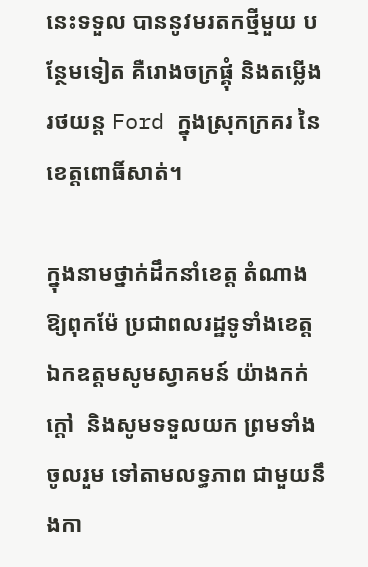នេះទទួល បាននូវមរតកថ្មីមួយ បន្ថែមទៀត គឺរោងចក្រផ្គុំ និងតម្លើងរថយន្ត Ford ក្នុងស្រុកក្រគរ នៃខេត្តពោធិ៍សាត់។

ក្នុងនាមថ្នាក់ដឹកនាំខេត្ត តំណាងឱ្យពុកម៉ែ ប្រជាពលរដ្ឋទូទាំងខេត្ត ឯកឧត្តមសូមស្វាគមន៍ យ៉ាងកក់ក្តៅ  និងសូមទទួលយក ព្រមទាំងចូលរួម ទៅតាមលទ្ធភាព ជាមួយនឹងកា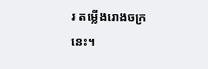រ តម្លើងរោងចក្រនេះ។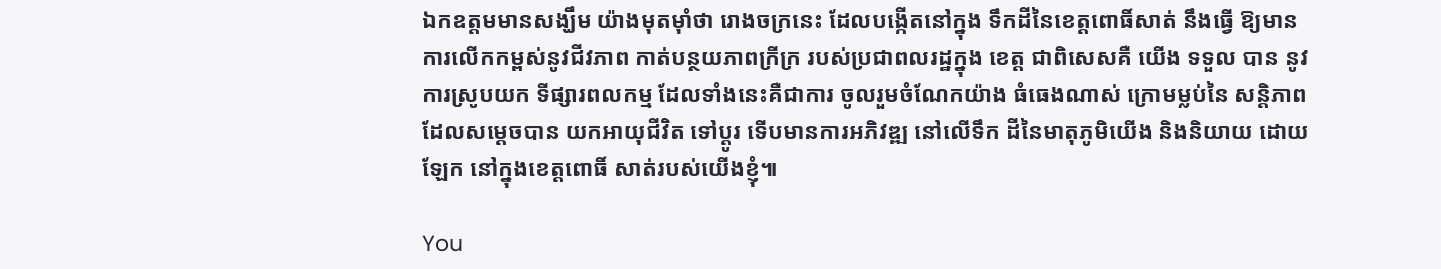ឯកឧត្តមមានសង្ឃឹម យ៉ាងមុតម៉ាំថា រោងចក្រនេះ ដែលបង្កើតនៅក្នុង ទឹកដីនៃខេត្តពោធិ៍សាត់ នឹងធ្វើ ឱ្យមាន ការលើកកម្ពស់នូវជីវភាព កាត់បន្ថយភាពក្រីក្រ របស់ប្រជាពលរដ្ឋក្នុង ខេត្ត ជាពិសេសគឺ យើង ទទួល បាន នូវការស្រូបយក ទីផ្សារពលកម្ម ដែលទាំងនេះគឺជាការ ចូលរួមចំណែកយ៉ាង ធំធេងណាស់ ក្រោមម្លប់នៃ សន្តិភាព ដែលសម្តេចបាន យកអាយុជីវិត ទៅប្តូរ ទើបមានការអភិវឌ្ឍ នៅលើទឹក ដីនៃមាតុភូមិយើង និងនិយាយ ដោយឡែក នៅក្នុងខេត្តពោធិ៍ សាត់របស់យើងខ្ញុំ៕

You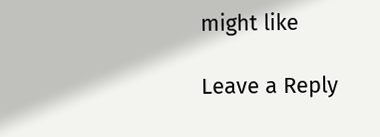might like

Leave a Reply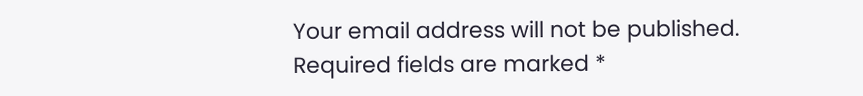Your email address will not be published. Required fields are marked *